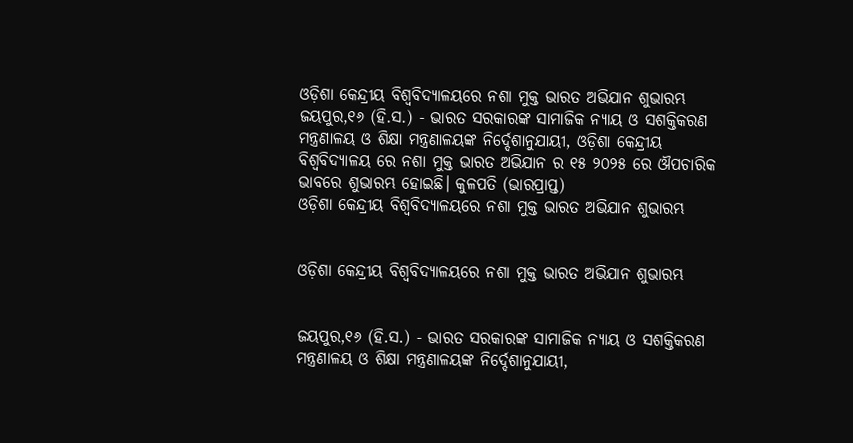ଓଡ଼ିଶା କେନ୍ଦ୍ରୀୟ ବିଶ୍ୱବିଦ୍ୟାଳୟରେ ନଶା ମୁକ୍ତ ଭାରତ ଅଭିଯାନ ଶୁଭାରମ୍ଭ
ଜୟପୁର,୧୬ (ହି.ସ.) - ଭାରତ ସରକାରଙ୍କ ସାମାଜିକ ନ୍ୟାୟ ଓ ସଶକ୍ତିକରଣ ମନ୍ତ୍ରଣାଳୟ ଓ ଶିକ୍ଷା ମନ୍ତ୍ରଣାଳୟଙ୍କ ନିର୍ଦ୍ଦେଶାନୁଯାୟୀ, ଓଡ଼ିଶା କେନ୍ଦ୍ରୀୟ ବିଶ୍ୱବିଦ୍ୟାଳୟ ରେ ନଶା ମୁକ୍ତ ଭାରତ ଅଭିଯାନ ର ୧୫ ୨୦୨୫ ରେ ଔପଚାରିକ ଭାବରେ ଶୁଭାରମ୍ଭ ହୋଇଛି। କୁଳପତି (ଭାରପ୍ରାପ୍ତ)
ଓଡ଼ିଶା କେନ୍ଦ୍ରୀୟ ବିଶ୍ୱବିଦ୍ୟାଳୟରେ ନଶା ମୁକ୍ତ ଭାରତ ଅଭିଯାନ ଶୁଭାରମ୍ଭ


ଓଡ଼ିଶା କେନ୍ଦ୍ରୀୟ ବିଶ୍ୱବିଦ୍ୟାଳୟରେ ନଶା ମୁକ୍ତ ଭାରତ ଅଭିଯାନ ଶୁଭାରମ୍ଭ


ଜୟପୁର,୧୬ (ହି.ସ.) - ଭାରତ ସରକାରଙ୍କ ସାମାଜିକ ନ୍ୟାୟ ଓ ସଶକ୍ତିକରଣ ମନ୍ତ୍ରଣାଳୟ ଓ ଶିକ୍ଷା ମନ୍ତ୍ରଣାଳୟଙ୍କ ନିର୍ଦ୍ଦେଶାନୁଯାୟୀ,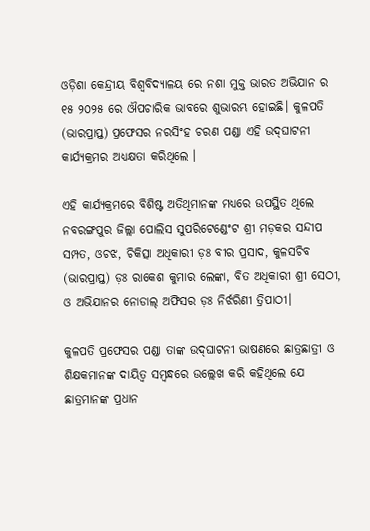ଓଡ଼ିଶା କେନ୍ଦ୍ରୀୟ ବିଶ୍ୱବିଦ୍ୟାଳୟ ରେ ନଶା ମୁକ୍ତ ଭାରତ ଅଭିଯାନ ର ୧୫ ୨୦୨୫ ରେ ଔପଚାରିକ ଭାବରେ ଶୁଭାରମ୍ଭ ହୋଇଛି। କୁଳପତି (ଭାରପ୍ରାପ୍ତ) ପ୍ରଫେସର ନରସିଂହ ଚରଣ ପଣ୍ଡା ଏହି ଉଦ୍‌ଘାଟନୀ କାର୍ଯ୍ୟକ୍ରମର ଅଧ୍ୟକ୍ଷତା କରିଥିଲେ ।

ଏହି କାର୍ଯ୍ୟକ୍ରମରେ ବିଶିଷ୍ଟ ଅତିଥିମାନଙ୍କ ମଧ୍ୟରେ ଉପସ୍ଥିତ ଥିଲେ ନବରଙ୍ଗପୁର ଜିଲ୍ଲା ପୋଲିସ ସୁପରିଟେଣ୍ଡେଂଟ ଶ୍ରୀ ମଡ଼କର ସନ୍ଦୀପ ସମ୍ପତ, ଓଚଝ, ଚିକିତ୍ସା ଅଧିକାରୀ ଡ଼ଃ ବୀର ପ୍ରସାଦ, କୁଳସଚିବ (ଭାରପ୍ରାପ୍ତ) ଡ଼ଃ ରାକେଶ କୁମାର ଲେଙ୍କା, ବିତ ଅଧିକାରୀ ଶ୍ରୀ ସେଠୀ, ଓ ଅଭିଯାନର ନୋଡାଲ୍ ଅଫିସର ଡ଼ଃ ନିର୍ଝରିଣୀ ତ୍ରିପାଠୀ।

କୁଳପତି ପ୍ରଫେସର ପଣ୍ଡା ତାଙ୍କ ଉଦ୍‌ଘାଟନୀ ଭାଷଣରେ ଛାତ୍ରଛାତ୍ରୀ ଓ ଶିକ୍ଷକମାନଙ୍କ ଦାୟିତ୍ୱ ସମ୍ବନ୍ଧରେ ଉଲ୍ଲେଖ କରି କହିଥିଲେ ଯେ ଛାତ୍ରମାନଙ୍କ ପ୍ରଧାନ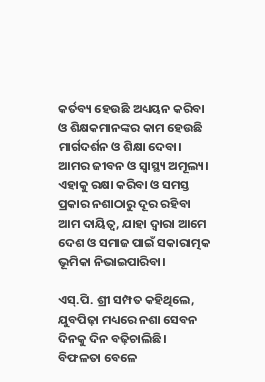କର୍ତବ୍ୟ ହେଉଛି ଅଧ୍ୟୟନ କରିବା ଓ ଶିକ୍ଷକମାନଙ୍କର କାମ ହେଉଛି ମାର୍ଗଦର୍ଶନ ଓ ଶିକ୍ଷା ଦେବା। ଆମର ଜୀବନ ଓ ସ୍ୱାସ୍ଥ୍ୟ ଅମୂଲ୍ୟ। ଏହାକୁ ରକ୍ଷା କରିବା ଓ ସମସ୍ତ ପ୍ରକାର ନଶାଠାରୁ ଦୂର ରହିବା ଆମ ଦାୟିତ୍ୱ, ଯାହା ଦ୍ୱାରା ଆମେ ଦେଶ ଓ ସମାଜ ପାଇଁ ସକାରାତ୍ମକ ଭୂମିକା ନିଭାଇପାରିବା।

ଏସ୍‌.ପି. ଶ୍ରୀ ସମ୍ପତ କହିଥିଲେ, ଯୁବପିଢ଼ା ମଧ୍ୟରେ ନଶା ସେବନ ଦିନକୁ ଦିନ ବଢ଼ିଚାଲିଛି। ବିଫଳତା ବେଳେ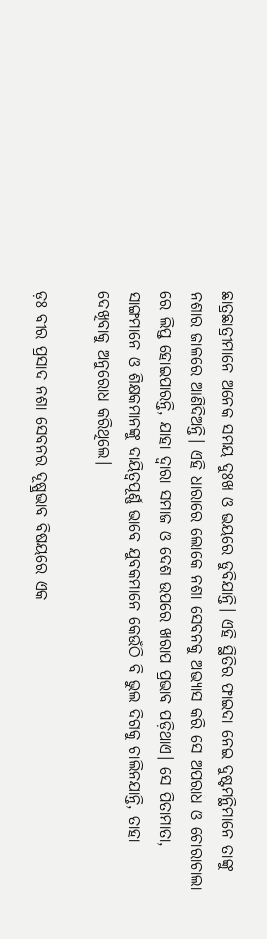ଛାତ୍ରଛାତ୍ରୀମାନେ ଅନେକ ସମୟ ଦୁଃଖ ଓ ଭୟରେ ଡୁବିଯାନ୍ତି। ଏହି ସ୍ଥିତିର ଫାଇଦା ନେଇ ଦୁଷ୍ଟମନ୍ଥିମାନେ ତାଙ୍କୁ ନଶାର ଜାଳରେ ଆଣିଦିଅନ୍ତି। ଏହି ଧାରାରେ ଲୋକେ ନଶା ସେବନକୁ ଅଭ୍ୟାସ କରି ସେ ଅପରାଧ ଓ ଚୋରାଚାଲା ରେ ଲିପ୍ତ ହୋଇପାରନ୍ତି, ଯାହା ଦ୍ୱାରା ସମାଜ ଓ ଦେଶ ଉପରେ ଖରାପ ପ୍ରଭାବ ପଡ଼ିଥାଏ। ସେ ପିତାମାତା, ସାଙ୍ଗମାନେ ଓ ଶିକ୍ଷକମାନଙ୍କୁ ଦାୟିତ୍ୱପୂର୍ଣ୍ଣ ଭାବେ ଯୁବକମାନେ କେଉଁଠି ବି ଭୁଲ ଦିଗକୁ ଚାଲିନଯାନ୍ତି, ତାହା ଦେଖିବାକୁ ଅନୁରୋଧ କରିଥିଲେ।

ଡ଼ଃ ବୀର ପ୍ରସାଦ ନଶା ସେବନର ଦୂଷ୍ପ୍ରଭାବ ବିଷୟରେ ଏକ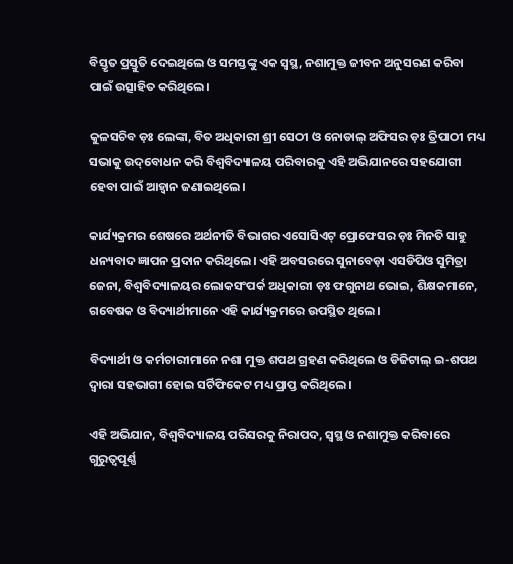ବିସ୍ତୃତ ପ୍ରସ୍ତୁତି ଦେଇଥିଲେ ଓ ସମସ୍ତଙ୍କୁ ଏକ ସ୍ୱସ୍ଥ, ନଶାମୁକ୍ତ ଜୀବନ ଅନୁସରଣ କରିବା ପାଇଁ ଉତ୍ସାହିତ କରିଥିଲେ।

କୁଳସଚିବ ଡ଼ଃ ଲେଙ୍କା, ବିତ ଅଧିକାରୀ ଶ୍ରୀ ସେଠୀ ଓ ନୋଡାଲ୍ ଅଫିସର ଡ଼ଃ ତ୍ରିପାଠୀ ମଧ୍ୟ ସଭାକୁ ଉଦ୍‌ବୋଧନ କରି ବିଶ୍ୱବିଦ୍ୟାଳୟ ପରିବାରକୁ ଏହି ଅଭିଯାନରେ ସହଯୋଗୀ ହେବା ପାଇଁ ଆହ୍ୱାନ ଜଣାଇଥିଲେ।

କାର୍ଯ୍ୟକ୍ରମର ଶେଷରେ ଅର୍ଥନୀତି ବିଭାଗର ଏସୋସିଏଟ୍ ପ୍ରୋଫେସର ଡ଼ଃ ମିନତି ସାହୁ ଧନ୍ୟବାଦ ଜ୍ଞାପନ ପ୍ରଦାନ କରିଥିଲେ। ଏହି ଅବସରରେ ସୁନାବେଡ଼ା ଏସଡିପିଓ ସୁମିତ୍ରା ଜେନା, ବିଶ୍ୱବିଦ୍ୟାଳୟର ଲୋକସଂପର୍କ ଅଧିକାରୀ ଡ଼ଃ ଫଗୁନାଥ ଭୋଇ, ଶିକ୍ଷକମାନେ, ଗବେଷକ ଓ ବିଦ୍ୟାର୍ଥୀମାନେ ଏହି କାର୍ଯ୍ୟକ୍ରମରେ ଉପସ୍ଥିତ ଥିଲେ।

ବିଦ୍ୟାର୍ଥୀ ଓ କର୍ମଚାରୀମାନେ ନଶା ମୁକ୍ତ ଶପଥ ଗ୍ରହଣ କରିଥିଲେ ଓ ଡିଜିଟାଲ୍ ଇ-ଶପଥ ଦ୍ୱାରା ସହଭାଗୀ ହୋଇ ସର୍ଟିଫିକେଟ ମଧ୍ୟ ପ୍ରାପ୍ତ କରିଥିଲେ।

ଏହି ଅଭିଯାନ, ବିଶ୍ୱବିଦ୍ୟାଳୟ ପରିସରକୁ ନିରାପଦ, ସ୍ୱସ୍ଥ ଓ ନଶାମୁକ୍ତ କରିବାରେ ଗୁରୁତ୍ୱପୂର୍ଣ୍ଣ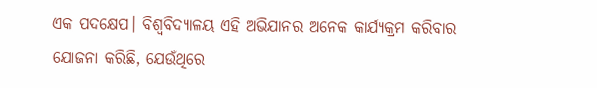ଏକ ପଦକ୍ଷେପ। ବିଶ୍ୱବିଦ୍ୟାଳୟ ଏହି ଅଭିଯାନର ଅନେକ କାର୍ଯ୍ୟକ୍ରମ କରିବାର ଯୋଜନା କରିଛି, ଯେଉଁଥିରେ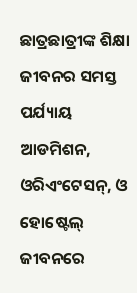ଛାତ୍ରଛାତ୍ରୀଙ୍କ ଶିକ୍ଷା ଜୀବନର ସମସ୍ତ ପର୍ଯ୍ୟାୟ ଆଡମିଶନ, ଓରିଏଂଟେସନ୍‌, ଓ ହୋଷ୍ଟେଲ୍ ଜୀବନରେ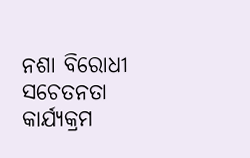ନଶା ବିରୋଧୀ ସଚେତନତା କାର୍ଯ୍ୟକ୍ରମ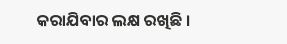କରାଯିବାର ଲକ୍ଷ ରଖିଛି ।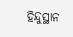ହିନ୍ଦୁସ୍ଥାନ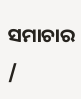ସମାଚାର /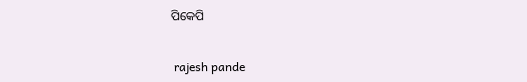ପିକେପି


 rajesh pande